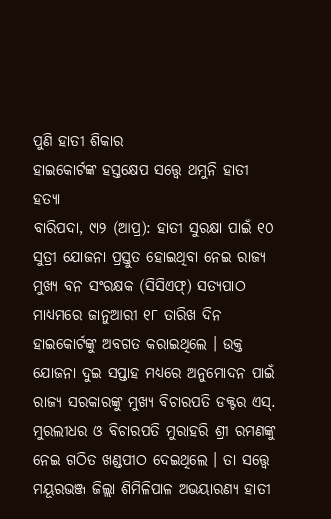ପୁଣି ହାତୀ ଶିକାର
ହାଇକୋର୍ଟଙ୍କ ହସ୍ତକ୍ଷେପ ସତ୍ତ୍ୱେ ଥମୁନି ହାତୀ ହତ୍ୟା
ବାରିପଦା, ୯ା୨ (ଆପ୍ର): ହାତୀ ସୁରକ୍ଷା ପାଇଁ ୧୦ ସୁତ୍ରୀ ଯୋଜନା ପ୍ରସ୍ତୁତ ହୋଇଥିବା ନେଇ ରାଜ୍ୟ ମୁଖ୍ୟ ବନ ସଂରକ୍ଷକ (ସିସିଏଫ୍) ସତ୍ୟପାଠ ମାଧ୍ୟମରେ ଜାନୁଆରୀ ୧୮ ତାରିଖ ଦିନ ହାଇକୋର୍ଟଙ୍କୁ ଅବଗତ କରାଇଥିଲେ । ଉକ୍ତ ଯୋଜନା ଦୁଇ ସପ୍ତାହ ମଧ୍ୟରେ ଅନୁମୋଦନ ପାଇଁ ରାଜ୍ୟ ସରକାରଙ୍କୁ ମୁଖ୍ୟ ବିଚାରପତି ଡକ୍ଟର ଏସ୍. ମୁରଲୀଧର ଓ ବିଚାରପତି ମୁରାହରି ଶ୍ରୀ ରମଣଙ୍କୁ ନେଇ ଗଠିତ ଖଣ୍ଡପୀଠ ଦେଇଥିଲେ । ତା ସତ୍ତ୍ୱେ ମୟୂରଭଞ୍ଜ ଜିଲ୍ଲା ଶିମିଳିପାଳ ଅଭୟାରଣ୍ୟ ହାତୀ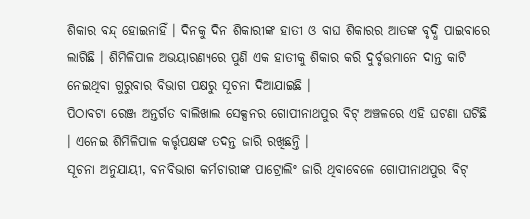ଶିକାର ବନ୍ଦ୍ ହୋଇନାହିଁ । ଦିନକୁ ଦିନ ଶିକାରୀଙ୍କ ହାତୀ ଓ ବାଘ ଶିକାରର ଆତଙ୍କ ବୃଦ୍ଧି ପାଇବାରେ ଲାଗିଛି । ଶିମିଳିପାଳ ଅଭୟାରଣ୍ୟରେ ପୁଣି ଏକ ହାତୀକୁ ଶିକାର କରି ଦୁର୍ବୃତ୍ତମାନେ ଦାନ୍ତ କାଟି ନେଇଥିବା ଗୁରୁବାର ବିଭାଗ ପକ୍ଷରୁ ସୂଚନା ଦିଆଯାଇଛି ।
ପିଠାବଟା ରେଞ୍ଜ ଅନ୍ତର୍ଗତ ବାଲିଖାଲ ସେକ୍ସନର ଗୋପୀନାଥପୁର ବିଟ୍ ଅଞ୍ଚଳରେ ଏହି ଘଟଣା ଘଟିଛି । ଏନେଇ ଶିମିଳିପାଳ କର୍ତ୍ତୃପକ୍ଷଙ୍କ ତଦନ୍ତ ଜାରି ରଖିଛନ୍ତି ।
ସୂଚନା ଅନୁଯାୟୀ, ବନବିଭାଗ କର୍ମଚାରୀଙ୍କ ପାଟ୍ରୋଲିଂ ଜାରି ଥିବାବେଳେ ଗୋପୀନାଥପୁର ବିଟ୍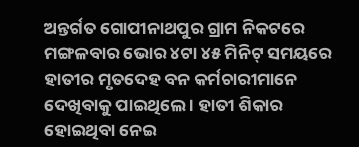ଅନ୍ତର୍ଗତ ଗୋପୀନାଥପୁର ଗ୍ରାମ ନିକଟରେ ମଙ୍ଗଳବାର ଭୋର ୪ଟା ୪୫ ମିନିଟ୍ ସମୟରେ ହାତୀର ମୃତଦେହ ବନ କର୍ମଚାରୀମାନେ ଦେଖିବାକୁ ପାଇଥିଲେ । ହାତୀ ଶିକାର ହୋଇଥିବା ନେଇ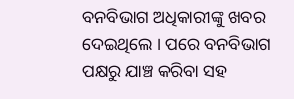ବନବିଭାଗ ଅଧିକାରୀଙ୍କୁ ଖବର ଦେଇଥିଲେ । ପରେ ବନବିଭାଗ ପକ୍ଷରୁ ଯାଞ୍ଚ କରିବା ସହ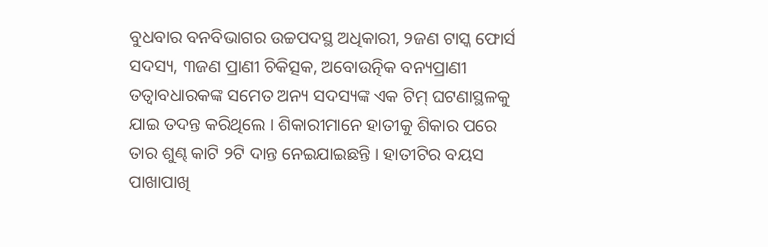ବୁଧବାର ବନବିଭାଗର ଉଚ୍ଚପଦସ୍ଥ ଅଧିକାରୀ, ୨ଜଣ ଟାସ୍କ ଫୋର୍ସ ସଦସ୍ୟ, ୩ଜଣ ପ୍ରାଣୀ ଚିକିତ୍ସକ, ଅବୋଉତ୍ନିକ ବନ୍ୟପ୍ରାଣୀ ତତ୍ୱାବଧାରକଙ୍କ ସମେତ ଅନ୍ୟ ସଦସ୍ୟଙ୍କ ଏକ ଟିମ୍ ଘଟଣାସ୍ଥଳକୁ ଯାଇ ତଦନ୍ତ କରିଥିଲେ । ଶିକାରୀମାନେ ହାତୀକୁ ଶିକାର ପରେ ତାର ଶୁଣ୍ଢ କାଟି ୨ଟି ଦାନ୍ତ ନେଇଯାଇଛନ୍ତି । ହାତୀଟିର ବୟସ ପାଖାପାଖି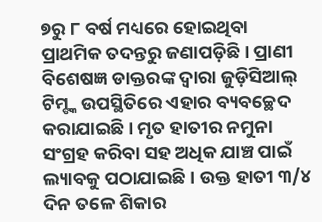୭ରୁ ୮ ବର୍ଷ ମଧ୍ୟରେ ହୋଇଥିବା ପ୍ରାଥମିକ ତଦନ୍ତରୁ ଜଣାପଡ଼ିଛି । ପ୍ରାଣୀ ବିଶେଷଜ୍ଞ ଡାକ୍ତରଙ୍କ ଦ୍ୱାରା ଜୁଡ଼ିସିଆଲ୍ ଟିମ୍ଙ୍କ ଉପସ୍ଥିତିରେ ଏହାର ବ୍ୟବଚ୍ଛେଦ କରାଯାଇଛି । ମୃତ ହାତୀର ନମୁନା ସଂଗ୍ରହ କରିବା ସହ ଅଧିକ ଯାଞ୍ଚ ପାଇଁ ଲ୍ୟାବକୁ ପଠାଯାଇଛି । ଉକ୍ତ ହାତୀ ୩/୪ ଦିନ ତଳେ ଶିକାର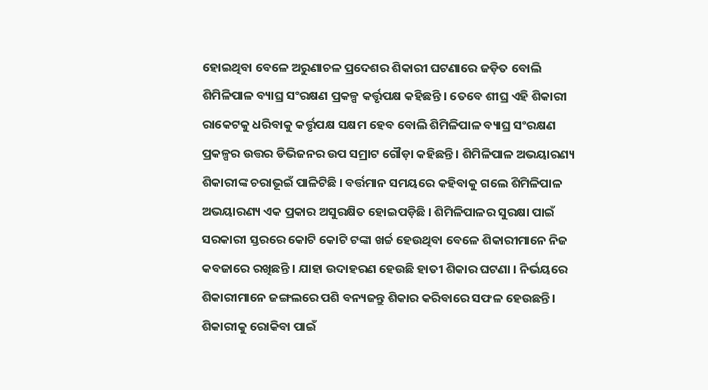ହୋଇଥିବା ବେଳେ ଅରୁଣାଚଳ ପ୍ରଦେଶର ଶିକାରୀ ଘଟଣାରେ ଜଡ଼ିତ ବୋଲି ଶିମିଳିପାଳ ବ୍ୟାଘ୍ର ସଂରକ୍ଷଣ ପ୍ରକଳ୍ପ କର୍ତ୍ତୃପକ୍ଷ କହିଛନ୍ତି । ତେବେ ଶୀଘ୍ର ଏହି ଶିକାରୀ ରାକେଟକୁ ଧରିବାକୁ କର୍ତ୍ତୃପକ୍ଷ ସକ୍ଷମ ହେବ ବୋଲି ଶିମିଳିପାଳ ବ୍ୟାଘ୍ର ସଂରକ୍ଷଣ ପ୍ରକଳ୍ପର ଉତ୍ତର ଡିଭିଜନର ଉପ ସମ୍ରାଟ ଗୌଡ଼ା କହିଛନ୍ତି । ଶିମିଳିପାଳ ଅଭୟାରଣ୍ୟ ଶିକାରୀଙ୍କ ଚରାଭୂଇଁ ପାଳିଟିଛି । ବର୍ତ୍ତମାନ ସମୟରେ କହିବାକୁ ଗଲେ ଶିମିଳିପାଳ ଅଭୟାରଣ୍ୟ ଏକ ପ୍ରକାର ଅସୁରକ୍ଷିତ ହୋଇପଡ଼ିଛି । ଶିମିଳିପାଳର ସୁରକ୍ଷା ପାଇଁ ସରକାରୀ ସ୍ତରରେ କୋଟି କୋଟି ଟଙ୍କା ଖର୍ଚ୍ଚ ହେଉଥିବା ବେଳେ ଶିକାରୀମାନେ ନିଜ କବଜାରେ ରଖିଛନ୍ତି । ଯାହା ଉଦାହରଣ ହେଉଛି ହାତୀ ଶିକାର ଘଟଣା । ନିର୍ଭୟରେ ଶିକାରୀମାନେ ଜଙ୍ଗଲରେ ପଶି ବନ୍ୟଜନ୍ତୁ ଶିକାର କରିବାରେ ସଫଳ ହେଉଛନ୍ତି । ଶିକାରୀକୁ ରୋକିବା ପାଇଁ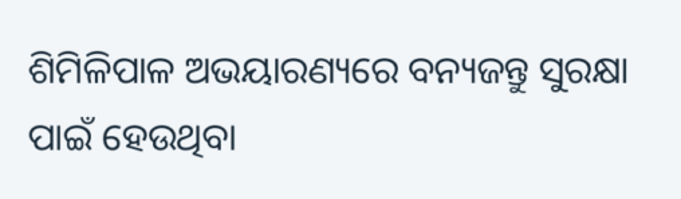ଶିମିଳିପାଳ ଅଭୟାରଣ୍ୟରେ ବନ୍ୟଜନ୍ତୁ ସୁରକ୍ଷା ପାଇଁ ହେଉଥିବା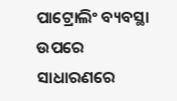ପାଟ୍ରୋଲିଂ ବ୍ୟବସ୍ଥା ଉପରେ ସାଧାରଣରେ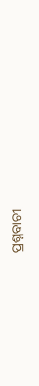ପ୍ରଶ୍ନବାଚୀ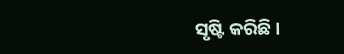ସୃଷ୍ଟି କରିଛି ।